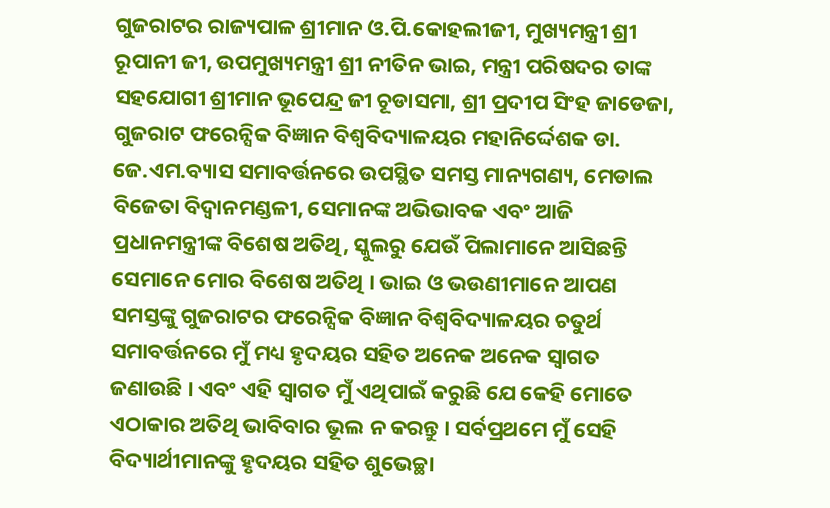ଗୁଜରାଟର ରାଜ୍ୟପାଳ ଶ୍ରୀମାନ ଓ.ପି.କୋହଲୀଜୀ, ମୁଖ୍ୟମନ୍ତ୍ରୀ ଶ୍ରୀ ରୂପାନୀ ଜୀ, ଉପମୁଖ୍ୟମନ୍ତ୍ରୀ ଶ୍ରୀ ନୀତିନ ଭାଇ, ମନ୍ତ୍ରୀ ପରିଷଦର ତାଙ୍କ ସହଯୋଗୀ ଶ୍ରୀମାନ ଭୂପେନ୍ଦ୍ର ଜୀ ଚୂଡାସମା, ଶ୍ରୀ ପ୍ରଦୀପ ସିଂହ ଜାଡେଜା, ଗୁଜରାଟ ଫରେନ୍ସିକ ବିଜ୍ଞାନ ବିଶ୍ୱବିଦ୍ୟାଳୟର ମହାନିର୍ଦ୍ଦେଶକ ଡା. ଜେ.ଏମ.ବ୍ୟାସ ସମାବର୍ତ୍ତନରେ ଉପସ୍ଥିତ ସମସ୍ତ ମାନ୍ୟଗଣ୍ୟ, ମେଡାଲ ବିଜେତା ବିଦ୍ଵାନମଣ୍ଡଳୀ, ସେମାନଙ୍କ ଅଭିଭାବକ ଏବଂ ଆଜି ପ୍ରଧାନମନ୍ତ୍ରୀଙ୍କ ବିଶେଷ ଅତିଥି, ସ୍କୁଲରୁ ଯେଉଁ ପିଲାମାନେ ଆସିଛନ୍ତି ସେମାନେ ମୋର ବିଶେଷ ଅତିଥି । ଭାଇ ଓ ଭଉଣୀମାନେ ଆପଣ ସମସ୍ତଙ୍କୁ ଗୁଜରାଟର ଫରେନ୍ସିକ ବିଜ୍ଞାନ ବିଶ୍ୱବିଦ୍ୟାଳୟର ଚତୁର୍ଥ ସମାବର୍ତ୍ତନରେ ମୁଁ ମଧ୍ୟ ହୃଦୟର ସହିତ ଅନେକ ଅନେକ ସ୍ୱାଗତ ଜଣାଉଛି । ଏବଂ ଏହି ସ୍ୱାଗତ ମୁଁ ଏଥିପାଇଁ କରୁଛି ଯେ କେହି ମୋତେ ଏଠାକାର ଅତିଥି ଭାବିବାର ଭୂଲ ନ କରନ୍ତୁ । ସର୍ବପ୍ରଥମେ ମୁଁ ସେହି ବିଦ୍ୟାର୍ଥୀମାନଙ୍କୁ ହୃଦୟର ସହିତ ଶୁଭେଚ୍ଛା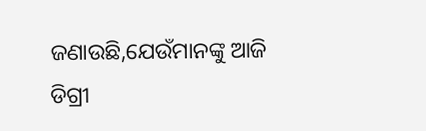ଜଣାଉଛି,ଯେଉଁମାନଙ୍କୁ ଆଜି ଡିଗ୍ରୀ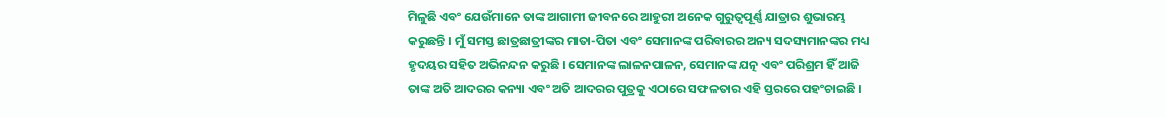ମିଳୁଛି ଏବଂ ଯେଉଁମାନେ ତାଙ୍କ ଆଗାମୀ ଜୀବନରେ ଆହୁରୀ ଅନେକ ଗୁରୁତ୍ୱପୂର୍ଣ୍ଣ ଯାତ୍ରାର ଶୁଭାରମ୍ଭ କରୁଛନ୍ତି । ମୁଁ ସମସ୍ତ ଛାତ୍ରଛାତ୍ରୀଙ୍କର ମାତା-ପିତା ଏବଂ ସେମାନଙ୍କ ପରିବାରର ଅନ୍ୟ ସଦସ୍ୟମାନଙ୍କର ମଧ୍ୟ ହୃଦୟର ସହିତ ଅଭିନନ୍ଦନ କରୁଛି । ସେମାନଙ୍କ ଲାଳନପାଳନ, ସେମାନଙ୍କ ଯତ୍ନ ଏବଂ ପରିଶ୍ରମ ହିଁ ଆଜି ତାଙ୍କ ଅତି ଆଦରର କନ୍ୟା ଏବଂ ଅତି ଆଦରର ପୁତ୍ରକୁ ଏଠାରେ ସଫଳତାର ଏହି ସ୍ତରରେ ପହଂଚାଇଛି ।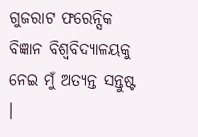ଗୁଜରାଟ ଫରେନ୍ସିକ ବିଜ୍ଞାନ ବିଶ୍ୱବିଦ୍ୟାଳୟକୁ ନେଇ ମୁଁ ଅତ୍ୟନ୍ତ ସନ୍ତୁଷ୍ଟ ।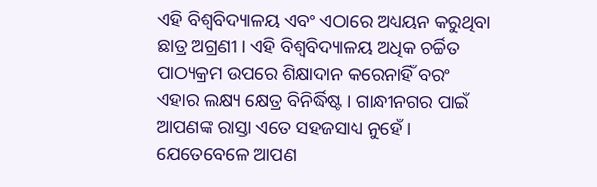ଏହି ବିଶ୍ୱବିଦ୍ୟାଳୟ ଏବଂ ଏଠାରେ ଅଧ୍ୟୟନ କରୁଥିବା ଛାତ୍ର ଅଗ୍ରଣୀ । ଏହି ବିଶ୍ୱବିଦ୍ୟାଳୟ ଅଧିକ ଚର୍ଚ୍ଚିତ ପାଠ୍ୟକ୍ରମ ଉପରେ ଶିକ୍ଷାଦାନ କରେନାହିଁ ବରଂ ଏହାର ଲକ୍ଷ୍ୟ କ୍ଷେତ୍ର ବିନିର୍ଦ୍ଧିଷ୍ଟ । ଗାନ୍ଧୀନଗର ପାଇଁ ଆପଣଙ୍କ ରାସ୍ତା ଏତେ ସହଜସାଧ୍ୟ ନୁହେଁ । ଯେତେବେଳେ ଆପଣ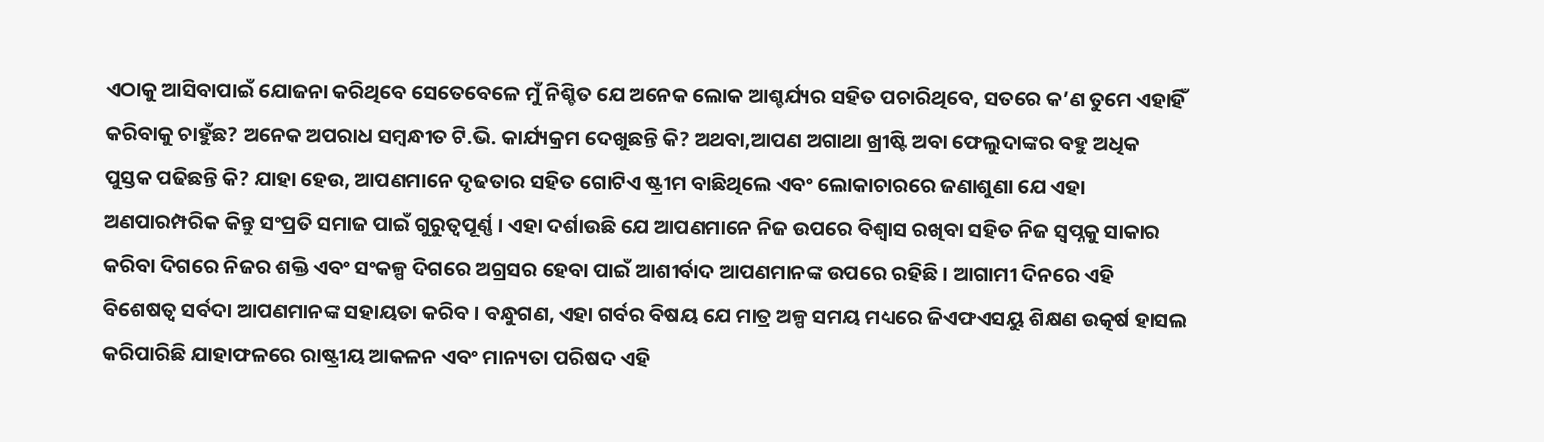ଏଠାକୁ ଆସିବାପାଇଁ ଯୋଜନା କରିଥିବେ ସେତେବେଳେ ମୁଁ ନିଶ୍ଚିତ ଯେ ଅନେକ ଲୋକ ଆଶ୍ଚର୍ଯ୍ୟର ସହିତ ପଚାରିଥିବେ, ସତରେ କ’ଣ ତୁମେ ଏହାହିଁ କରିବାକୁ ଚାହୁଁଛ? ଅନେକ ଅପରାଧ ସମ୍ବନ୍ଧୀତ ଟି.ଭି. କାର୍ଯ୍ୟକ୍ରମ ଦେଖୁଛନ୍ତି କି? ଅଥବା,ଆପଣ ଅଗାଥା ଖ୍ରୀଷ୍ଟି ଅବା ଫେଲୁଦାଙ୍କର ବହୁ ଅଧିକ ପୁସ୍ତକ ପଢିଛନ୍ତି କି? ଯାହା ହେଉ, ଆପଣମାନେ ଦୃଢତାର ସହିତ ଗୋଟିଏ ଷ୍ଟ୍ରୀମ ବାଛିଥିଲେ ଏବଂ ଲୋକାଚାରରେ ଜଣାଶୁଣା ଯେ ଏହା ଅଣପାରମ୍ପରିକ କିନ୍ତୁ ସଂପ୍ରତି ସମାଜ ପାଇଁ ଗୁରୁତ୍ୱପୂର୍ଣ୍ଣ । ଏହା ଦର୍ଶାଉଛି ଯେ ଆପଣମାନେ ନିଜ ଉପରେ ବିଶ୍ୱାସ ରଖିବା ସହିତ ନିଜ ସ୍ୱପ୍ନକୁ ସାକାର କରିବା ଦିଗରେ ନିଜର ଶକ୍ତି ଏବଂ ସଂକଳ୍ପ ଦିଗରେ ଅଗ୍ରସର ହେବା ପାଇଁ ଆଶୀର୍ବାଦ ଆପଣମାନଙ୍କ ଉପରେ ରହିଛି । ଆଗାମୀ ଦିନରେ ଏହି ବିଶେଷତ୍ୱ ସର୍ବଦା ଆପଣମାନଙ୍କ ସହାୟତା କରିବ । ବନ୍ଧୁଗଣ, ଏହା ଗର୍ବର ବିଷୟ ଯେ ମାତ୍ର ଅଳ୍ପ ସମୟ ମଧ୍ୟରେ ଜିଏଫଏସୟୁ ଶିକ୍ଷଣ ଉତ୍କର୍ଷ ହାସଲ କରିପାରିଛି ଯାହାଫଳରେ ରାଷ୍ଟ୍ରୀୟ ଆକଳନ ଏବଂ ମାନ୍ୟତା ପରିଷଦ ଏହି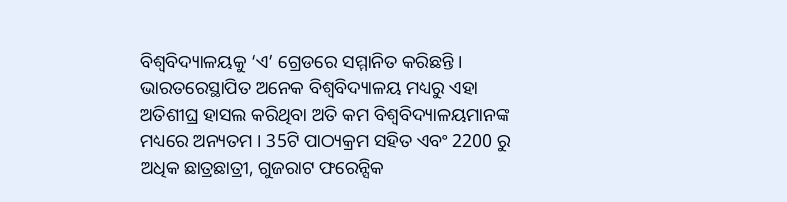ବିଶ୍ୱବିଦ୍ୟାଳୟକୁ ‘ଏ’ ଗ୍ରେଡରେ ସମ୍ମାନିତ କରିଛନ୍ତି । ଭାରତରେସ୍ଥାପିତ ଅନେକ ବିଶ୍ୱବିଦ୍ୟାଳୟ ମଧ୍ୟରୁ ଏହା ଅତିଶୀଘ୍ର ହାସଲ କରିଥିବା ଅତି କମ ବିଶ୍ୱବିଦ୍ୟାଳୟମାନଙ୍କ ମଧ୍ୟରେ ଅନ୍ୟତମ । 35ଟି ପାଠ୍ୟକ୍ରମ ସହିତ ଏବଂ 2200 ରୁ ଅଧିକ ଛାତ୍ରଛାତ୍ରୀ, ଗୁଜରାଟ ଫରେନ୍ସିକ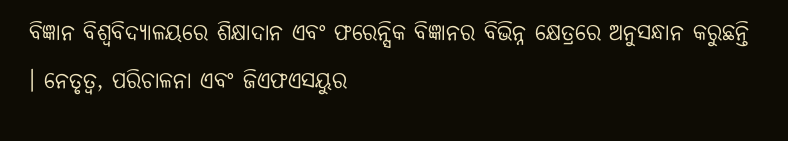ବିଜ୍ଞାନ ବିଶ୍ୱବିଦ୍ୟାଳୟରେ ଶିକ୍ଷାଦାନ ଏବଂ ଫରେନ୍ସିକ ବିଜ୍ଞାନର ବିଭିନ୍ନ କ୍ଷେତ୍ରରେ ଅନୁସନ୍ଧାନ କରୁଛନ୍ତି । ନେତୃତ୍ୱ, ପରିଚାଳନା ଏବଂ ଜିଏଫଏସୟୁର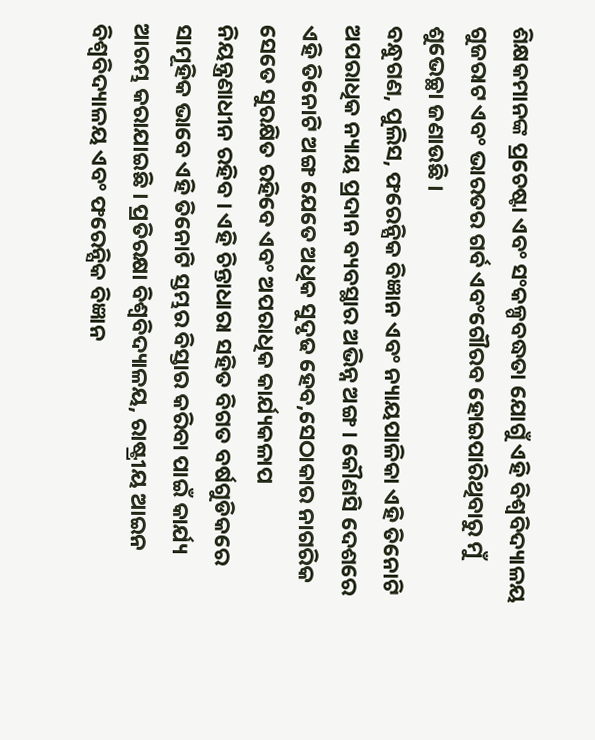ଶିକ୍ଷକମାନଙ୍କ ପ୍ରଚେଷ୍ଟା ଏବଂ ସଂକଳ୍ପବଦ୍ଧତା ଯୋଗୁଁ ଏହି ବିଶ୍ୱବିଦ୍ୟାଳୟ ଗୁଜରାଟ ଏବଂ ଭାରତର ଗର୍ବ ଏବଂଗୌରବ ହୋଇପାରିଥିବାରୁ ମୁଁ ଶୁଭେଚ୍ଛା ଜଣାଉଛି ।
ବନ୍ଧୁଗଣ, ପୁଲିସ, ଫରେନ୍ସିକ ବିଜ୍ଞାନ ଏବଂ ନ୍ୟାୟପାଳିକା ଏହି ତିନୋଟି ଅପରାଧିକ ନ୍ୟାୟ ପ୍ରଦାନ ବ୍ୟବସ୍ଥାର ଅଭିନ୍ନ ଅଙ୍ଗ । କୌଣସି ଦେଶରେ ଏହି ତିନୋଟି ଅଙ୍ଗ ଯେତେ ଅଧିକ ସୁଦୃଢ ହେବ,ସେଠାକାର ନାଗରିକ ସେତେ ସୁରକ୍ଷିତ ରହିବେ ଏବଂ ଅପରାଧିକ କାର୍ଯ୍ୟକଳାପ ନିୟନ୍ତ୍ରଣାଧୀନ ରହିବ । ଏହି ଚିନ୍ତାଧାରା ସହିତ ବିଗତ ବର୍ଷଗୁଡିକରେ ସାମୂହିକ ଭାବେ ଏହି ତିନୋଟି ସ୍ତମ୍ଭର ବିସ୍ତାର କରିବା ପାଇଁ କାର୍ଯ୍ୟ ଆରମ୍ଭ କରାଯାଇଛି । ପ୍ରତିରକ୍ଷା ବିଶ୍ୱବିଦ୍ୟାଳୟ, ରାଷ୍ଟ୍ରୀୟ ଆଇନ ବିଶ୍ୱବିଦ୍ୟାଳୟ ଏବଂ ଫରେନ୍ସିକ ବିଜ୍ଞାନ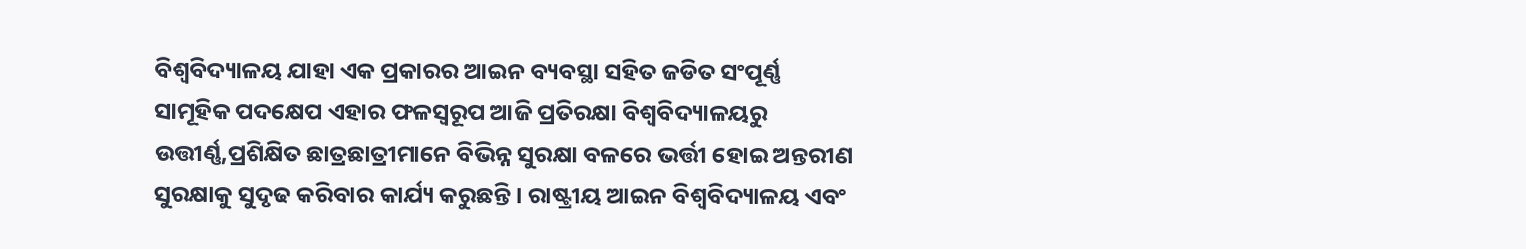ବିଶ୍ୱବିଦ୍ୟାଳୟ ଯାହା ଏକ ପ୍ରକାରର ଆଇନ ବ୍ୟବସ୍ଥା ସହିତ ଜଡିତ ସଂପୂର୍ଣ୍ଣ ସାମୂହିକ ପଦକ୍ଷେପ ଏହାର ଫଳସ୍ୱରୂପ ଆଜି ପ୍ରତିରକ୍ଷା ବିଶ୍ୱବିଦ୍ୟାଳୟରୁ ଉତ୍ତୀର୍ଣ୍ଣ,ପ୍ରଶିକ୍ଷିତ ଛାତ୍ରଛାତ୍ରୀମାନେ ବିଭିନ୍ନ ସୁରକ୍ଷା ବଳରେ ଭର୍ତ୍ତୀ ହୋଇ ଅନ୍ତରୀଣ ସୁରକ୍ଷାକୁ ସୁଦୃଢ କରିବାର କାର୍ଯ୍ୟ କରୁଛନ୍ତି । ରାଷ୍ଟ୍ରୀୟ ଆଇନ ବିଶ୍ୱବିଦ୍ୟାଳୟ ଏବଂ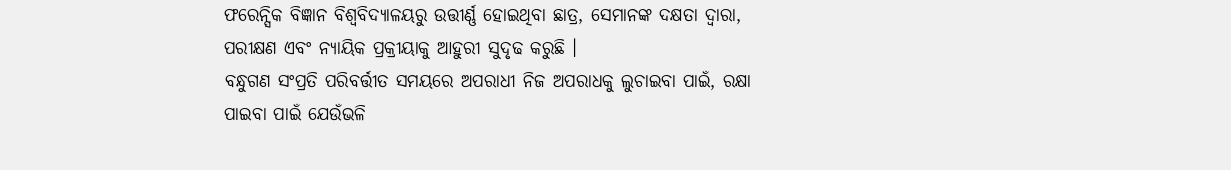ଫରେନ୍ସିକ ବିଜ୍ଞାନ ବିଶ୍ୱବିଦ୍ୟାଳୟରୁ ଉତ୍ତୀର୍ଣ୍ଣ ହୋଇଥିବା ଛାତ୍ର, ସେମାନଙ୍କ ଦକ୍ଷତା ଦ୍ୱାରା, ପରୀକ୍ଷଣ ଏବଂ ନ୍ୟାୟିକ ପ୍ରକ୍ରୀୟାକୁ ଆହୁରୀ ସୁଦୃଢ କରୁଛି ।
ବନ୍ଧୁଗଣ ସଂପ୍ରତି ପରିବର୍ତ୍ତୀତ ସମୟରେ ଅପରାଧୀ ନିଜ ଅପରାଧକୁ ଲୁଚାଇବା ପାଇଁ, ରକ୍ଷା ପାଇବା ପାଇଁ ଯେଉଁଭଳି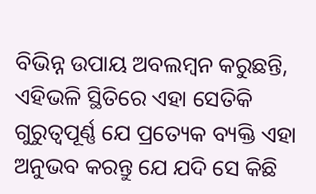ବିଭିନ୍ନ ଉପାୟ ଅବଲମ୍ବନ କରୁଛନ୍ତି, ଏହିଭଳି ସ୍ଥିତିରେ ଏହା ସେତିକି ଗୁରୁତ୍ୱପୂର୍ଣ୍ଣ ଯେ ପ୍ରତ୍ୟେକ ବ୍ୟକ୍ତି ଏହା ଅନୁଭବ କରନ୍ତୁ ଯେ ଯଦି ସେ କିଛି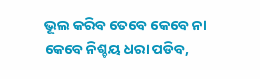ଭୂଲ କରିବ ତେବେ କେବେ ନା କେବେ ନିଶ୍ଚୟ ଧରା ପଡିବ,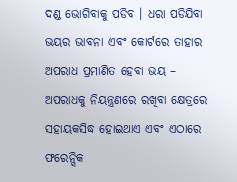ଦଣ୍ଡ ଭୋଗିବାକୁ ପଡିବ । ଧରା ପଡିଯିବା ଭୟର ଭାବନା ଏବଂ କୋର୍ଟରେ ତାହାର ଅପରାଧ ପ୍ରମାଣିତ ହେବା ଭୟ – ଅପରାଧକୁ ନିୟନ୍ତ୍ରଣରେ ରଖିବା କ୍ଷେତ୍ରରେ ସହାୟକସିଦ୍ଧ ହୋଇଥାଏ ଏବଂ ଏଠାରେ ଫରେନ୍ସିକ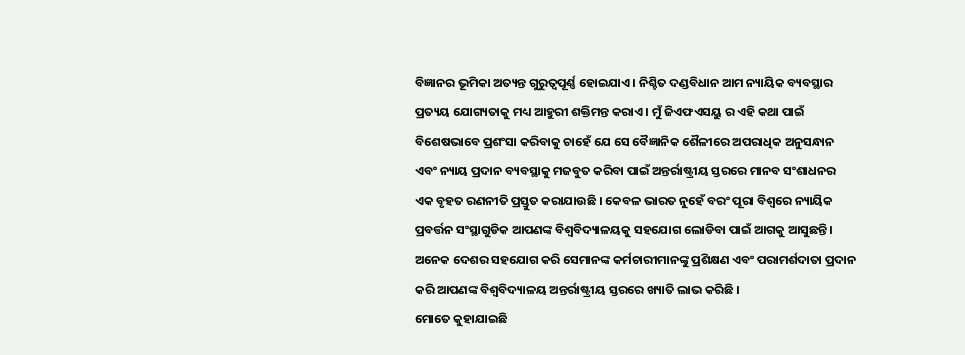ବିଜ୍ଞାନର ଭୂମିକା ଅତ୍ୟନ୍ତ ଗୁରୁତ୍ୱପୂର୍ଣ୍ଣ ହୋଇଯାଏ । ନିଶ୍ଚିତ ଦଣ୍ଡବିଧାନ ଆମ ନ୍ୟାୟିକ ବ୍ୟବସ୍ଥାର ପ୍ରତ୍ୟୟ ଯୋଗ୍ୟତାକୁ ମଧ୍ୟ ଆହୁରୀ ଶକ୍ତିମନ୍ତ କରାଏ । ମୁଁ ଜିଏଫଏସୟୁ ର ଏହି କଥା ପାଇଁ ବିଶେଷଭାବେ ପ୍ରଶଂସା କରିବାକୁ ଚାହେଁ ଯେ ସେ ବୈଜ୍ଞାନିକ ଶୈଳୀରେ ଅପରାଧିକ ଅନୁସନ୍ଧାନ ଏବଂ ନ୍ୟାୟ ପ୍ରଦାନ ବ୍ୟବସ୍ଥାକୁ ମଜବୁତ କରିବା ପାଇଁ ଅନ୍ତର୍ରାଷ୍ଟ୍ରୀୟ ସ୍ତରରେ ମାନବ ସଂଶାଧନର ଏକ ବୃହତ ରଣନୀତି ପ୍ରସ୍ତୁତ କରାଯାଉଛି । କେବଳ ଭାରତ ନୁହେଁ ବରଂ ପୂରା ବିଶ୍ୱରେ ନ୍ୟାୟିକ ପ୍ରବର୍ତ୍ତନ ସଂସ୍ଥାଗୁଡିକ ଆପଣଙ୍କ ବିଶ୍ୱବିଦ୍ୟାଳୟକୁ ସହଯୋଗ ଲୋଡିବା ପାଇଁ ଆଗକୁ ଆସୁଛନ୍ତି । ଅନେକ ଦେଶର ସହଯୋଗ କରି ସେମାନଙ୍କ କର୍ମଚାରୀମାନଙ୍କୁ ପ୍ରଶିକ୍ଷଣ ଏବଂ ପରାମର୍ଶଦାତା ପ୍ରଦାନ କରି ଆପଣଙ୍କ ବିଶ୍ୱବିଦ୍ୟାଳୟ ଅନ୍ତର୍ରାଷ୍ଟ୍ରୀୟ ସ୍ତରରେ ଖ୍ୟାତି ଲାଭ କରିଛି ।
ମୋତେ କୁହାଯାଇଛି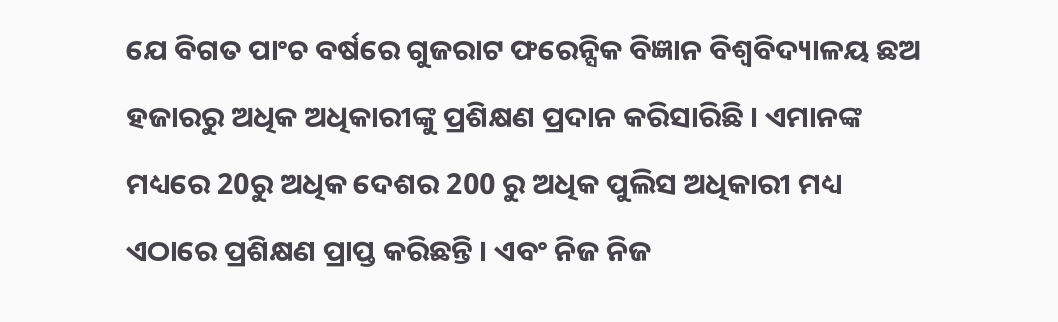ଯେ ବିଗତ ପାଂଚ ବର୍ଷରେ ଗୁଜରାଟ ଫରେନ୍ସିକ ବିଜ୍ଞାନ ବିଶ୍ୱବିଦ୍ୟାଳୟ ଛଅ ହଜାରରୁ ଅଧିକ ଅଧିକାରୀଙ୍କୁ ପ୍ରଶିକ୍ଷଣ ପ୍ରଦାନ କରିସାରିଛି । ଏମାନଙ୍କ ମଧ୍ୟରେ 20ରୁ ଅଧିକ ଦେଶର 200 ରୁ ଅଧିକ ପୁଲିସ ଅଧିକାରୀ ମଧ୍ୟ ଏଠାରେ ପ୍ରଶିକ୍ଷଣ ପ୍ରାପ୍ତ କରିଛନ୍ତି । ଏବଂ ନିଜ ନିଜ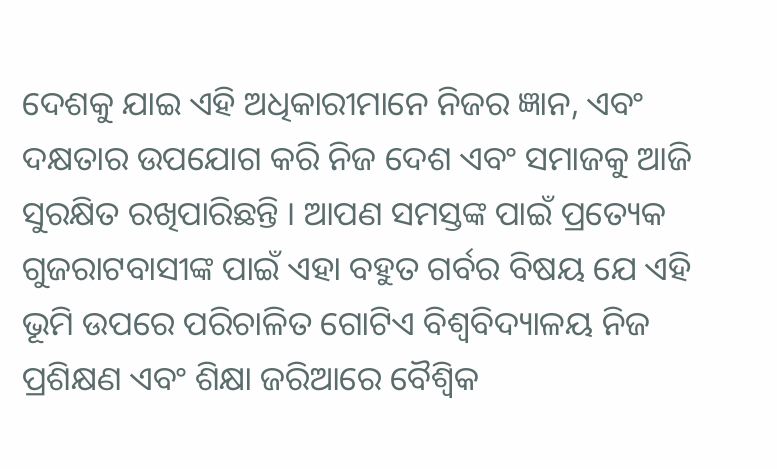ଦେଶକୁ ଯାଇ ଏହି ଅଧିକାରୀମାନେ ନିଜର ଜ୍ଞାନ, ଏବଂ ଦକ୍ଷତାର ଉପଯୋଗ କରି ନିଜ ଦେଶ ଏବଂ ସମାଜକୁ ଆଜି ସୁରକ୍ଷିତ ରଖିପାରିଛନ୍ତି । ଆପଣ ସମସ୍ତଙ୍କ ପାଇଁ ପ୍ରତ୍ୟେକ ଗୁଜରାଟବାସୀଙ୍କ ପାଇଁ ଏହା ବହୁତ ଗର୍ବର ବିଷୟ ଯେ ଏହି ଭୂମି ଉପରେ ପରିଚାଳିତ ଗୋଟିଏ ବିଶ୍ୱବିଦ୍ୟାଳୟ ନିଜ ପ୍ରଶିକ୍ଷଣ ଏବଂ ଶିକ୍ଷା ଜରିଆରେ ବୈଶ୍ୱିକ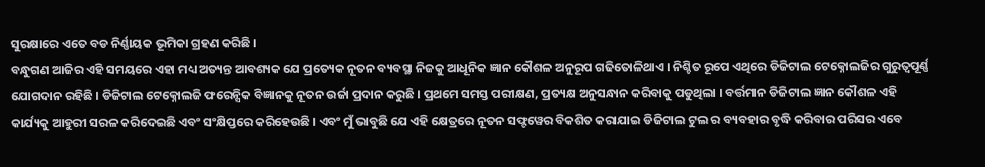ସୁରକ୍ଷାରେ ଏତେ ବଡ ନିର୍ଣ୍ଣାୟକ ଭୂମିକା ଗ୍ରହଣ କରିଛି ।
ବନ୍ଧୁଗଣ ଆଜିର ଏହି ସମୟରେ ଏହା ମଧ୍ୟ ଅତ୍ୟନ୍ତ ଆବଶ୍ୟକ ଯେ ପ୍ରତ୍ୟେକ ନୂତନ ବ୍ୟବସ୍ଥା ନିଜକୁ ଆଧୂନିକ ଜ୍ଞାନ କୌଶଳ ଅନୁରୂପ ଗଢିତୋଳିଥାଏ । ନିଶ୍ଚିତ ରୂପେ ଏଥିରେ ଡିଜିଟାଲ ଟେକ୍ନୋଲଜିର ଗୁରୁତ୍ୱପୂର୍ଣ୍ଣ ଯୋଗଦାନ ରହିଛି । ଡିଜିଟାଲ ଟେକ୍ନୋଲଜି ଫରେନ୍ସିକ ବିଜ୍ଞାନକୁ ନୂତନ ଉର୍ଜା ପ୍ରଦାନ କରୁଛି । ପ୍ରଥମେ ସମସ୍ତ ପରୀକ୍ଷଣ, ପ୍ରତ୍ୟକ୍ଷ ଅନୁସନ୍ଧାନ କରିବାକୁ ପଡୁଥିଲା । ବର୍ତ୍ତମାନ ଡିଜିଟାଲ ଜ୍ଞାନ କୌଶଳ ଏହି କାର୍ଯ୍ୟକୁ ଆହୁରୀ ସରଳ କରିଦେଇଛି ଏବଂ ସଂକ୍ଷିପ୍ତରେ କରିହେଉଛି । ଏବଂ ମୁଁ ଭାବୁଛି ଯେ ଏହି କ୍ଷେତ୍ରରେ ନୂତନ ସଫ୍ଟୱେର ବିକଶିତ କରାଯାଇ ଡିଜିଟାଲ ଟୁଲ ର ବ୍ୟବହାର ବୃଦ୍ଧି କରିବାର ପରିସର ଏବେ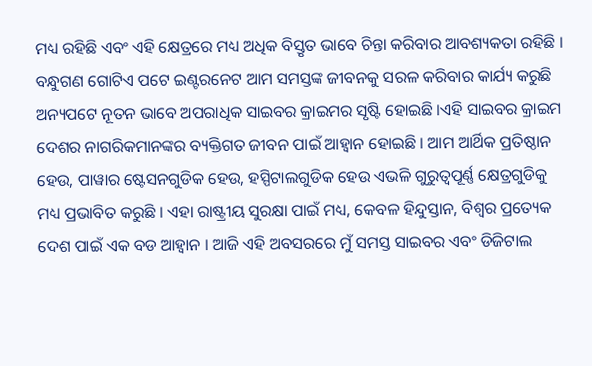ମଧ୍ୟ ରହିଛି ଏବଂ ଏହି କ୍ଷେତ୍ରରେ ମଧ୍ୟ ଅଧିକ ବିସ୍ତୃତ ଭାବେ ଚିନ୍ତା କରିବାର ଆବଶ୍ୟକତା ରହିଛି । ବନ୍ଧୁଗଣ ଗୋଟିଏ ପଟେ ଇଣ୍ଟରନେଟ ଆମ ସମସ୍ତଙ୍କ ଜୀବନକୁ ସରଳ କରିବାର କାର୍ଯ୍ୟ କରୁଛି ଅନ୍ୟପଟେ ନୂତନ ଭାବେ ଅପରାଧିକ ସାଇବର କ୍ରାଇମର ସୃଷ୍ଟି ହୋଇଛି ।ଏହି ସାଇବର କ୍ରାଇମ ଦେଶର ନାଗରିକମାନଙ୍କର ବ୍ୟକ୍ତିଗତ ଜୀବନ ପାଇଁ ଆହ୍ୱାନ ହୋଇଛି । ଆମ ଆର୍ଥିକ ପ୍ରତିଷ୍ଠାନ ହେଉ, ପାୱାର ଷ୍ଟେସନଗୁଡିକ ହେଉ, ହସ୍ପିଟାଲଗୁଡିକ ହେଉ ଏଭଳି ଗୁରୁତ୍ୱପୂର୍ଣ୍ଣ କ୍ଷେତ୍ରଗୁଡିକୁ ମଧ୍ୟ ପ୍ରଭାବିତ କରୁଛି । ଏହା ରାଷ୍ଟ୍ରୀୟ ସୁରକ୍ଷା ପାଇଁ ମଧ୍ୟ, କେବଳ ହିନ୍ଦୁସ୍ତାନ, ବିଶ୍ୱର ପ୍ରତ୍ୟେକ ଦେଶ ପାଇଁ ଏକ ବଡ ଆହ୍ୱାନ । ଆଜି ଏହି ଅବସରରେ ମୁଁ ସମସ୍ତ ସାଇବର ଏବଂ ଡିଜିଟାଲ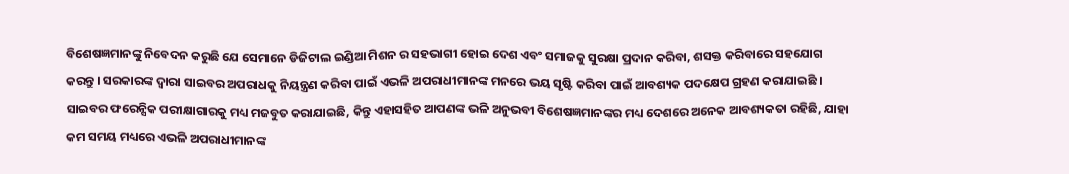ବିଶେଷଜ୍ଞମାନଙ୍କୁ ନିବେଦନ କରୁଛି ଯେ ସେମାନେ ଡିଜିଟାଲ ଇଣ୍ଡିଆ ମିଶନ ର ସହଭାଗୀ ହୋଇ ଦେଶ ଏବଂ ସମାଜକୁ ସୁରକ୍ଷା ପ୍ରଦାନ କରିବା, ଶସକ୍ତ କରିବାରେ ସହଯୋଗ କରନ୍ତୁ । ସରକାରଙ୍କ ଦ୍ୱାରା ସାଇବର ଅପରାଧକୁ ନିୟନ୍ତ୍ରଣ କରିବା ପାଇଁ ଏଭଳି ଅପରାଧୀମାନଙ୍କ ମନରେ ଭୟ ସୃଷ୍ଟି କରିବା ପାଇଁ ଆବଶ୍ୟକ ପଦକ୍ଷେପ ଗ୍ରହଣ କରାଯାଇଛି । ସାଇବର ଫରେନ୍ସିକ ପରୀକ୍ଷାଗାରକୁ ମଧ୍ୟ ମଜବୁତ କରାଯାଇଛି, କିନ୍ତୁ ଏହାସହିତ ଆପଣଙ୍କ ଭଳି ଅନୁଭବୀ ବିଶେଷଜ୍ଞମାନଙ୍କର ମଧ୍ୟ ଦେଶରେ ଅନେକ ଆବଶ୍ୟକତା ରହିଛି, ଯାହା କମ ସମୟ ମଧ୍ୟରେ ଏଭଳି ଅପରାଧୀମାନଙ୍କ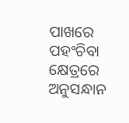ପାଖରେ ପହଂଚିବା କ୍ଷେତ୍ରରେ ଅନୁସନ୍ଧାନ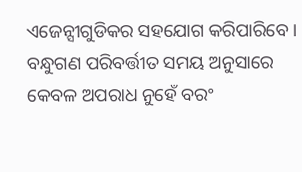ଏଜେନ୍ସୀଗୁଡିକର ସହଯୋଗ କରିପାରିବେ । ବନ୍ଧୁଗଣ ପରିବର୍ତ୍ତୀତ ସମୟ ଅନୁସାରେ କେବଳ ଅପରାଧ ନୁହେଁ ବରଂ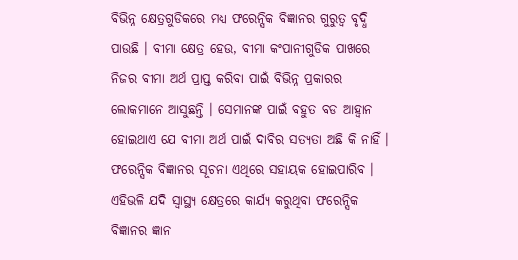ବିଭିନ୍ନ କ୍ଷେତ୍ରଗୁଡିକରେ ମଧ୍ୟ ଫରେନ୍ସିକ ବିଜ୍ଞାନର ଗୁରୁତ୍ୱ ବୃଦ୍ଧି ପାଉଛି । ବୀମା କ୍ଷେତ୍ର ହେଉ, ବୀମା କଂପାନୀଗୁଡିକ ପାଖରେ ନିଜର ବୀମା ଅର୍ଥ ପ୍ରାପ୍ତ କରିବା ପାଇଁ ବିଭିନ୍ନ ପ୍ରକାରର ଲୋକମାନେ ଆସୁଛନ୍ତି । ସେମାନଙ୍କ ପାଇଁ ବହୁତ ବଡ ଆହ୍ୱାନ ହୋଇଥାଏ ଯେ ବୀମା ଅର୍ଥ ପାଇଁ ଦାବିର ସତ୍ୟତା ଅଛି କି ନାହିଁ । ଫରେନ୍ସିକ ବିଜ୍ଞାନର ସୂଚନା ଏଥିରେ ସହାୟକ ହୋଇପାରିବ । ଏହିଭଳି ଯଦି ସ୍ୱାସ୍ଥ୍ୟ କ୍ଷେତ୍ରରେ କାର୍ଯ୍ୟ କରୁଥିବା ଫରେନ୍ସିକ ବିଜ୍ଞାନର ଜ୍ଞାନ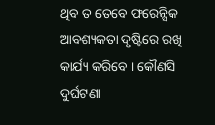ଥିବ ତ ତେବେ ଫରେନ୍ସିକ ଆବଶ୍ୟକତା ଦୃଷ୍ଟିରେ ରଖି କାର୍ଯ୍ୟ କରିବେ । କୌଣସି ଦୁର୍ଘଟଣା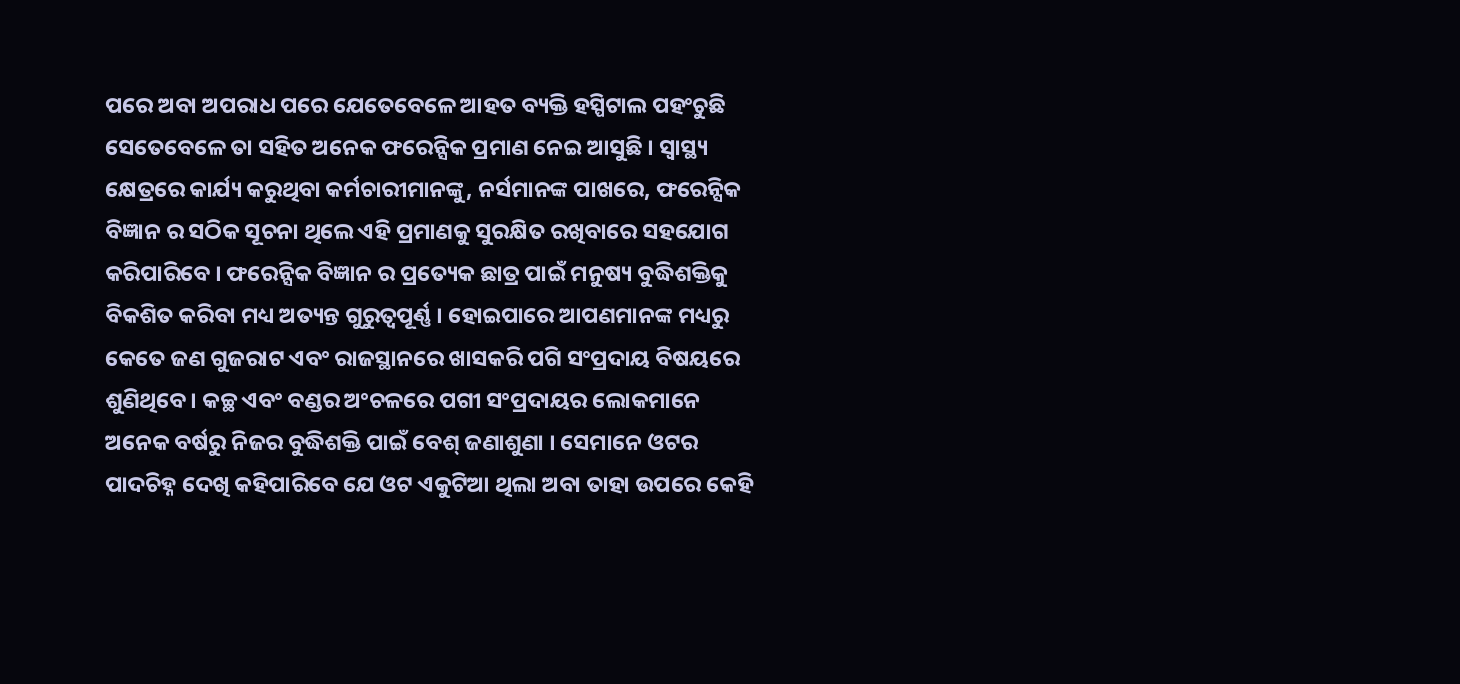ପରେ ଅବା ଅପରାଧ ପରେ ଯେତେବେଳେ ଆହତ ବ୍ୟକ୍ତି ହସ୍ପିଟାଲ ପହଂଚୁଛି ସେତେବେଳେ ତା ସହିତ ଅନେକ ଫରେନ୍ସିକ ପ୍ରମାଣ ନେଇ ଆସୁଛି । ସ୍ୱାସ୍ଥ୍ୟ କ୍ଷେତ୍ରରେ କାର୍ଯ୍ୟ କରୁଥିବା କର୍ମଚାରୀମାନଙ୍କୁ, ନର୍ସମାନଙ୍କ ପାଖରେ, ଫରେନ୍ସିକ ବିଜ୍ଞାନ ର ସଠିକ ସୂଚନା ଥିଲେ ଏହି ପ୍ରମାଣକୁ ସୁରକ୍ଷିତ ରଖିବାରେ ସହଯୋଗ କରିପାରିବେ । ଫରେନ୍ସିକ ବିଜ୍ଞାନ ର ପ୍ରତ୍ୟେକ ଛାତ୍ର ପାଇଁ ମନୁଷ୍ୟ ବୁଦ୍ଧିଶକ୍ତିକୁ ବିକଶିତ କରିବା ମଧ୍ୟ ଅତ୍ୟନ୍ତ ଗୁରୁତ୍ୱପୂର୍ଣ୍ଣ । ହୋଇପାରେ ଆପଣମାନଙ୍କ ମଧ୍ୟରୁ କେତେ ଜଣ ଗୁଜରାଟ ଏବଂ ରାଜସ୍ଥାନରେ ଖାସକରି ପଗି ସଂପ୍ରଦାୟ ବିଷୟରେ ଶୁଣିଥିବେ । କଚ୍ଛ ଏବଂ ବଣ୍ଡର ଅଂଚଳରେ ପଗୀ ସଂପ୍ରଦାୟର ଲୋକମାନେ ଅନେକ ବର୍ଷରୁ ନିଜର ବୁଦ୍ଧିଶକ୍ତି ପାଇଁ ବେଶ୍ ଜଣାଶୁଣା । ସେମାନେ ଓଟର ପାଦଚିହ୍ନ ଦେଖି କହିପାରିବେ ଯେ ଓଟ ଏକୁଟିଆ ଥିଲା ଅବା ତାହା ଉପରେ କେହି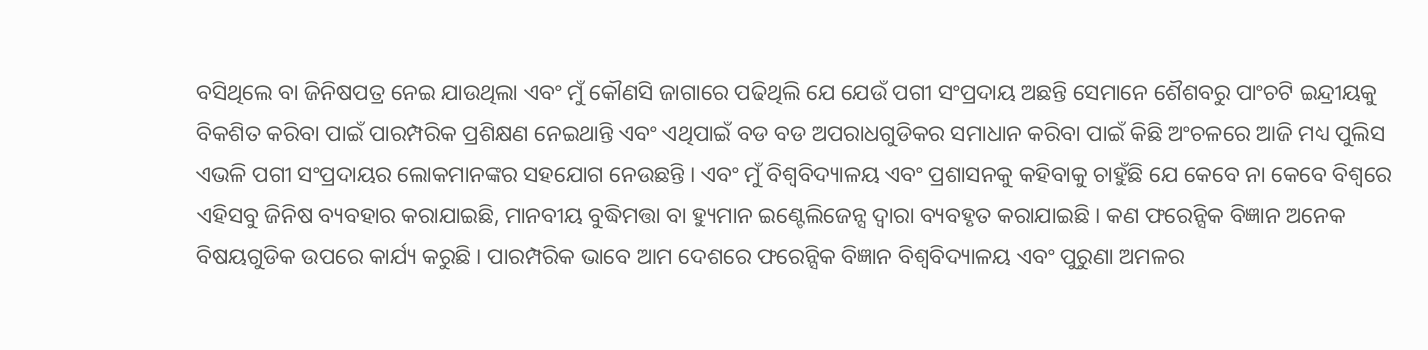ବସିଥିଲେ ବା ଜିନିଷପତ୍ର ନେଇ ଯାଉଥିଲା ଏବଂ ମୁଁ କୌଣସି ଜାଗାରେ ପଢିଥିଲି ଯେ ଯେଉଁ ପଗୀ ସଂପ୍ରଦାୟ ଅଛନ୍ତି ସେମାନେ ଶୈଶବରୁ ପାଂଚଟି ଇନ୍ଦ୍ରୀୟକୁ ବିକଶିତ କରିବା ପାଇଁ ପାରମ୍ପରିକ ପ୍ରଶିକ୍ଷଣ ନେଇଥାନ୍ତି ଏବଂ ଏଥିପାଇଁ ବଡ ବଡ ଅପରାଧଗୁଡିକର ସମାଧାନ କରିବା ପାଇଁ କିଛି ଅଂଚଳରେ ଆଜି ମଧ୍ୟ ପୁଲିସ ଏଭଳି ପଗୀ ସଂପ୍ରଦାୟର ଲୋକମାନଙ୍କର ସହଯୋଗ ନେଉଛନ୍ତି । ଏବଂ ମୁଁ ବିଶ୍ୱବିଦ୍ୟାଳୟ ଏବଂ ପ୍ରଶାସନକୁ କହିବାକୁ ଚାହୁଁଛି ଯେ କେବେ ନା କେବେ ବିଶ୍ୱରେ ଏହିସବୁ ଜିନିଷ ବ୍ୟବହାର କରାଯାଇଛି, ମାନବୀୟ ବୁଦ୍ଧିମତ୍ତା ବା ହ୍ୟୁମାନ ଇଣ୍ଟେଲିଜେନ୍ସ ଦ୍ୱାରା ବ୍ୟବହୃତ କରାଯାଇଛି । କଣ ଫରେନ୍ସିକ ବିଜ୍ଞାନ ଅନେକ ବିଷୟଗୁଡିକ ଉପରେ କାର୍ଯ୍ୟ କରୁଛି । ପାରମ୍ପରିକ ଭାବେ ଆମ ଦେଶରେ ଫରେନ୍ସିକ ବିଜ୍ଞାନ ବିଶ୍ୱବିଦ୍ୟାଳୟ ଏବଂ ପୁରୁଣା ଅମଳର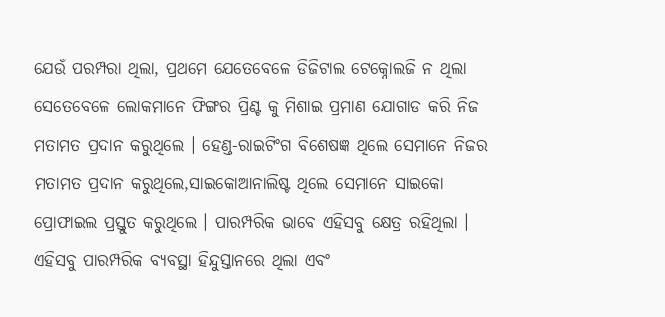ଯେଉଁ ପରମ୍ପରା ଥିଲା, ପ୍ରଥମେ ଯେତେବେଳେ ଡିଜିଟାଲ ଟେକ୍ନୋଲଜି ନ ଥିଲା ସେତେବେଳେ ଲୋକମାନେ ଫିଙ୍ଗର ପ୍ରିଣ୍ଟ କୁ ମିଶାଇ ପ୍ରମାଣ ଯୋଗାଡ କରି ନିଜ ମତାମତ ପ୍ରଦାନ କରୁଥିଲେ । ହେଣ୍ଡ-ରାଇଟିଂଗ ବିଶେଷଜ୍ଞ ଥିଲେ ସେମାନେ ନିଜର ମତାମତ ପ୍ରଦାନ କରୁଥିଲେ,ସାଇକୋଆନାଲିଷ୍ଟ ଥିଲେ ସେମାନେ ସାଇକୋ ପ୍ରୋଫାଇଲ ପ୍ରସ୍ତୁତ କରୁଥିଲେ । ପାରମ୍ପରିକ ଭାବେ ଏହିସବୁ କ୍ଷେତ୍ର ରହିଥିଲା । ଏହିସବୁ ପାରମ୍ପରିକ ବ୍ୟବସ୍ଥା ହିନ୍ଦୁସ୍ତାନରେ ଥିଲା ଏବଂ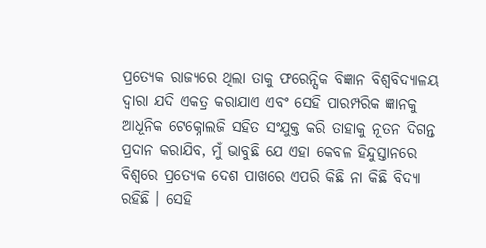ପ୍ରତ୍ୟେକ ରାଜ୍ୟରେ ଥିଲା ତାକୁ ଫରେନ୍ସିକ ବିଜ୍ଞାନ ବିଶ୍ୱବିଦ୍ୟାଳୟ ଦ୍ୱାରା ଯଦି ଏକତ୍ର କରାଯାଏ ଏବଂ ସେହି ପାରମ୍ପରିକ ଜ୍ଞାନକୁ ଆଧୂନିକ ଟେକ୍ନୋଲଜି ସହିତ ସଂଯୁକ୍ତ କରି ତାହାକୁ ନୂତନ ଦିଗନ୍ତ ପ୍ରଦାନ କରାଯିବ, ମୁଁ ଭାବୁଛି ଯେ ଏହା କେବଳ ହିନ୍ଦୁସ୍ତାନରେ ବିଶ୍ୱରେ ପ୍ରତ୍ୟେକ ଦେଶ ପାଖରେ ଏପରି କିଛି ନା କିଛି ବିଦ୍ୟା ରହିଛି । ସେହି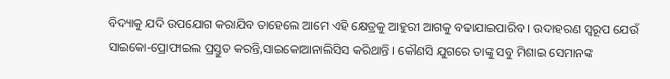ବିଦ୍ୟାକୁ ଯଦି ଉପଯୋଗ କରାଯିବ ତାହେଲେ ଆମେ ଏହି କ୍ଷେତ୍ରକୁ ଆହୁରୀ ଆଗକୁ ବଢାଯାଇପାରିବ । ଉଦାହରଣ ସ୍ୱରୂପ ଯେଉଁ ସାଇକୋ-ପ୍ରୋଫାଇଲ ପ୍ରସ୍ତୁତ କରନ୍ତି,ସାଇକୋଆନାଲିସିସ କରିଥାନ୍ତି । କୌଣସି ଯୁଗରେ ତାଙ୍କୁ ସବୁ ମିଶାଇ ସେମାନଙ୍କ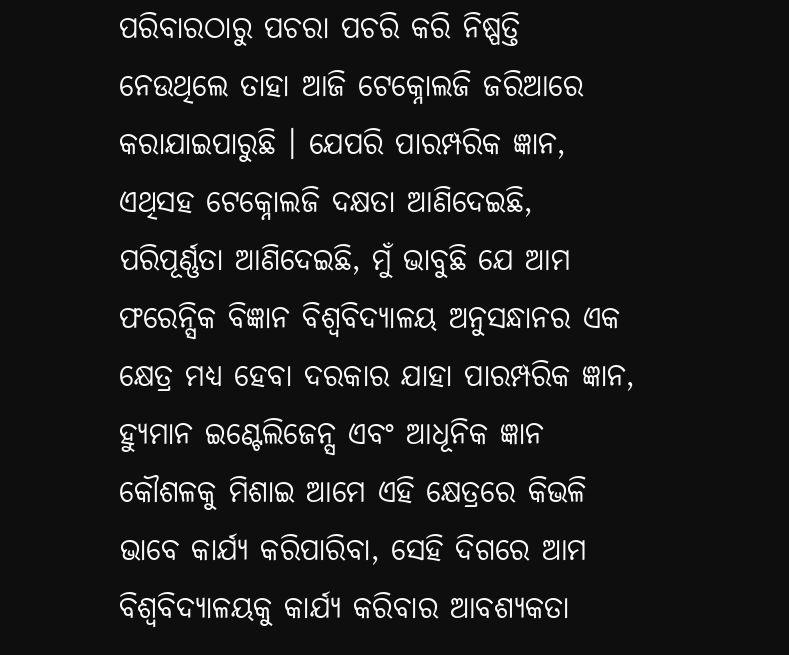ପରିବାରଠାରୁ ପଚରା ପଚରି କରି ନିଷ୍ପତ୍ତି ନେଉଥିଲେ ତାହା ଆଜି ଟେକ୍ନୋଲଜି ଜରିଆରେ କରାଯାଇପାରୁଛି । ଯେପରି ପାରମ୍ପରିକ ଜ୍ଞାନ, ଏଥିସହ ଟେକ୍ନୋଲଜି ଦକ୍ଷତା ଆଣିଦେଇଛି, ପରିପୂର୍ଣ୍ଣତା ଆଣିଦେଇଛି, ମୁଁ ଭାବୁଛି ଯେ ଆମ ଫରେନ୍ସିକ ବିଜ୍ଞାନ ବିଶ୍ୱବିଦ୍ୟାଳୟ ଅନୁସନ୍ଧାନର ଏକ କ୍ଷେତ୍ର ମଧ୍ୟ ହେବା ଦରକାର ଯାହା ପାରମ୍ପରିକ ଜ୍ଞାନ, ହ୍ୟୁମାନ ଇଣ୍ଟେଲିଜେନ୍ସ ଏବଂ ଆଧୂନିକ ଜ୍ଞାନ କୌଶଳକୁ ମିଶାଇ ଆମେ ଏହି କ୍ଷେତ୍ରରେ କିଭଳି ଭାବେ କାର୍ଯ୍ୟ କରିପାରିବା, ସେହି ଦିଗରେ ଆମ ବିଶ୍ୱବିଦ୍ୟାଳୟକୁ କାର୍ଯ୍ୟ କରିବାର ଆବଶ୍ୟକତା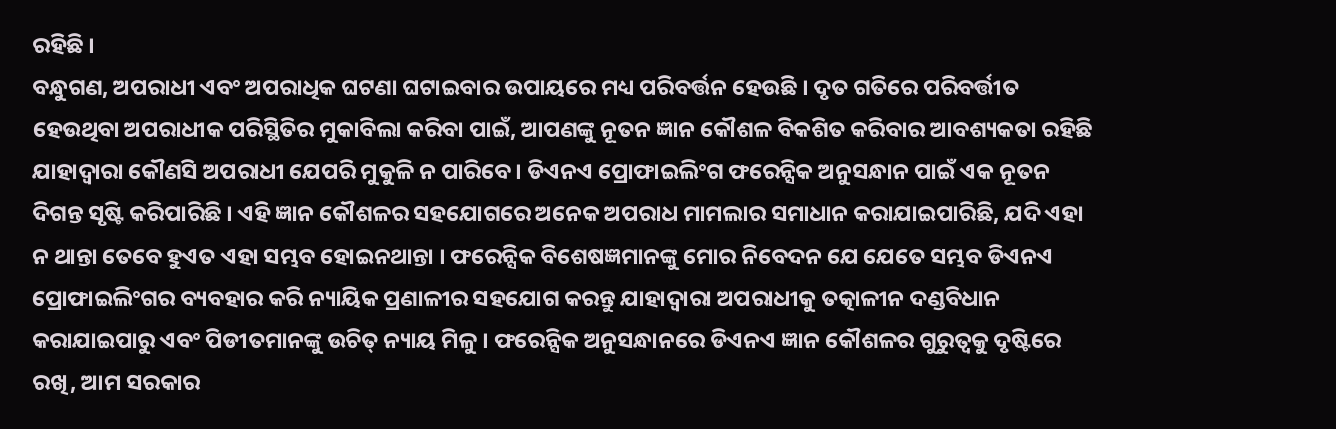ରହିଛି ।
ବନ୍ଧୁଗଣ, ଅପରାଧୀ ଏବଂ ଅପରାଧିକ ଘଟଣା ଘଟାଇବାର ଉପାୟରେ ମଧ୍ୟ ପରିବର୍ତ୍ତନ ହେଉଛି । ଦୃତ ଗତିରେ ପରିବର୍ତ୍ତୀତ ହେଉଥିବା ଅପରାଧୀକ ପରିସ୍ଥିତିର ମୁକାବିଲା କରିବା ପାଇଁ, ଆପଣଙ୍କୁ ନୂତନ ଜ୍ଞାନ କୌଶଳ ବିକଶିତ କରିବାର ଆବଶ୍ୟକତା ରହିଛି ଯାହାଦ୍ୱାରା କୌଣସି ଅପରାଧୀ ଯେପରି ମୁକୁଳି ନ ପାରିବେ । ଡିଏନଏ ପ୍ରୋଫାଇଲିଂଗ ଫରେନ୍ସିକ ଅନୁସନ୍ଧାନ ପାଇଁ ଏକ ନୂତନ ଦିଗନ୍ତ ସୃଷ୍ଟି କରିପାରିଛି । ଏହି ଜ୍ଞାନ କୌଶଳର ସହଯୋଗରେ ଅନେକ ଅପରାଧ ମାମଲାର ସମାଧାନ କରାଯାଇପାରିଛି, ଯଦି ଏହା ନ ଥାନ୍ତା ତେବେ ହୁଏତ ଏହା ସମ୍ଭବ ହୋଇନଥାନ୍ତା । ଫରେନ୍ସିକ ବିଶେଷଜ୍ଞମାନଙ୍କୁ ମୋର ନିବେଦନ ଯେ ଯେତେ ସମ୍ଭବ ଡିଏନଏ ପ୍ରୋଫାଇଲିଂଗର ବ୍ୟବହାର କରି ନ୍ୟାୟିକ ପ୍ରଣାଳୀର ସହଯୋଗ କରନ୍ତୁ ଯାହାଦ୍ୱାରା ଅପରାଧୀକୁ ତତ୍କାଳୀନ ଦଣ୍ଡବିଧାନ କରାଯାଇପାରୁ ଏବଂ ପିଡୀତମାନଙ୍କୁ ଉଚିତ୍ ନ୍ୟାୟ ମିଳୁ । ଫରେନ୍ସିକ ଅନୁସନ୍ଧାନରେ ଡିଏନଏ ଜ୍ଞାନ କୌଶଳର ଗୁରୁତ୍ୱକୁ ଦୃଷ୍ଟିରେ ରଖି, ଆମ ସରକାର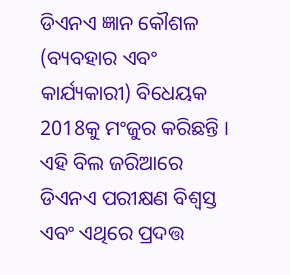ଡିଏନଏ ଜ୍ଞାନ କୌଶଳ (ବ୍ୟବହାର ଏବଂ କାର୍ଯ୍ୟକାରୀ) ବିଧେୟକ 2018କୁ ମଂଜୁର କରିଛନ୍ତି । ଏହି ବିଲ ଜରିଆରେ ଡିଏନଏ ପରୀକ୍ଷଣ ବିଶ୍ୱସ୍ତ ଏବଂ ଏଥିରେ ପ୍ରଦତ୍ତ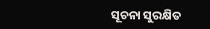ସୂଚନା ସୁରକ୍ଷିତ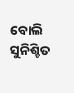ବୋଲି ସୁନିଶ୍ଚିତ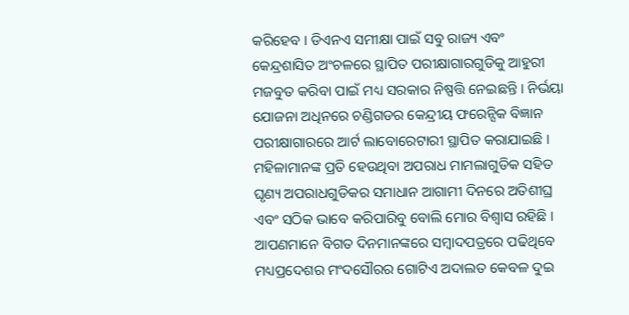କରିହେବ । ଡିଏନଏ ସମୀକ୍ଷା ପାଇଁ ସବୁ ରାଜ୍ୟ ଏବଂ କେନ୍ଦ୍ରଶାସିତ ଅଂଚଳରେ ସ୍ଥାପିତ ପରୀକ୍ଷାଗାରଗୁଡିକୁ ଆହୁରୀ ମଜବୁତ କରିବା ପାଇଁ ମଧ୍ୟ ସରକାର ନିଷ୍ପତ୍ତି ନେଇଛନ୍ତି । ନିର୍ଭୟା ଯୋଜନା ଅଧିନରେ ଚଣ୍ଡିଗଡର କେନ୍ଦ୍ରୀୟ ଫରେନ୍ସିକ ବିଜ୍ଞାନ ପରୀକ୍ଷାଗାରରେ ଆର୍ଟ ଲାବୋରେଟାରୀ ସ୍ଥାପିତ କରାଯାଇଛି । ମହିଳାମାନଙ୍କ ପ୍ରତି ହେଉଥିବା ଅପରାଧ ମାମଲାଗୁଡିକ ସହିତ ଘୃଣ୍ୟ ଅପରାଧଗୁଡିକର ସମାଧାନ ଆଗାମୀ ଦିନରେ ଅତିଶୀଘ୍ର ଏବଂ ସଠିକ ଭାବେ କରିପାରିବୁ ବୋଲି ମୋର ବିଶ୍ୱାସ ରହିଛି ।
ଆପଣମାନେ ବିଗତ ଦିନମାନଙ୍କରେ ସମ୍ବାଦପତ୍ରରେ ପଢିଥିବେ ମଧ୍ୟପ୍ରଦେଶର ମଂଦସୌରର ଗୋଟିଏ ଅଦାଲତ କେବଳ ଦୁଇ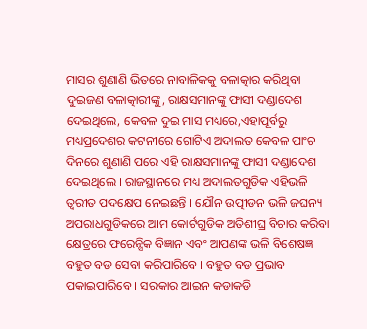ମାସର ଶୁଣାଣି ଭିତରେ ନାବାଳିକକୁ ବଳାତ୍କାର କରିଥିବା ଦୁଇଜଣ ବଳାତ୍କାରୀଙ୍କୁ, ରାକ୍ଷସମାନଙ୍କୁ ଫାସୀ ଦଣ୍ଡାଦେଶ ଦେଇଥିଲେ, କେବଳ ଦୁଇ ମାସ ମଧ୍ୟରେ,ଏହାପୂର୍ବରୁ ମଧ୍ୟପ୍ରଦେଶର କଟନୀରେ ଗୋଟିଏ ଅଦାଲତ କେବଳ ପାଂଚ ଦିନରେ ଶୁଣାଣି ପରେ ଏହି ରାକ୍ଷସମାନଙ୍କୁ ଫାସୀ ଦଣ୍ଡାଦେଶ ଦେଇଥିଲେ । ରାଜସ୍ଥାନରେ ମଧ୍ୟ ଅଦାଲତଗୁଡିକ ଏହିଭଳି ତ୍ୱରୀତ ପଦକ୍ଷେପ ନେଇଛନ୍ତି । ଯୌନ ଉତ୍ପୀଡନ ଭଳି ଜଘନ୍ୟ ଅପରାଧଗୁଡିକରେ ଆମ କୋର୍ଟଗୁଡିକ ଅତିଶୀଘ୍ର ବିଚାର କରିବା କ୍ଷେତ୍ରରେ ଫରେନ୍ସିକ ବିଜ୍ଞାନ ଏବଂ ଆପଣଙ୍କ ଭଳି ବିଶେଷଜ୍ଞ ବହୁତ ବଡ ସେବା କରିପାରିବେ । ବହୁତ ବଡ ପ୍ରଭାବ ପକାଇପାରିବେ । ସରକାର ଆଇନ କଡାକଡି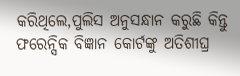କରିଥିଲେ,ପୁଲିସ ଅନୁସନ୍ଧାନ କରୁଛି କିନ୍ତୁ ଫରେନ୍ସିକ ବିଜ୍ଞାନ କୋର୍ଟଙ୍କୁ ଅତିଶୀଘ୍ର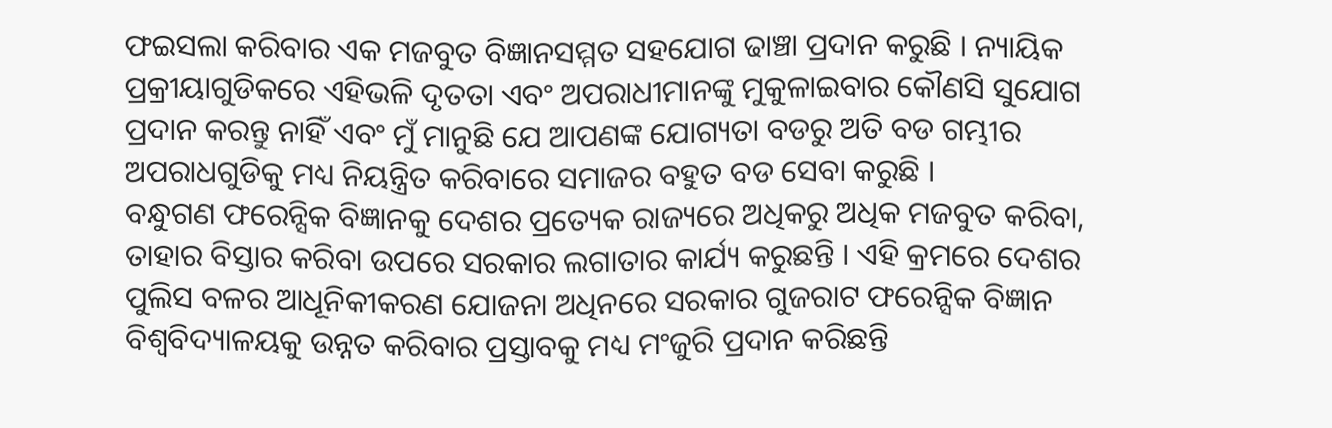ଫଇସଲା କରିବାର ଏକ ମଜବୁତ ବିଜ୍ଞାନସମ୍ମତ ସହଯୋଗ ଢାଞ୍ଚା ପ୍ରଦାନ କରୁଛି । ନ୍ୟାୟିକ ପ୍ରକ୍ରୀୟାଗୁଡିକରେ ଏହିଭଳି ଦୃତତା ଏବଂ ଅପରାଧୀମାନଙ୍କୁ ମୁକୁଳାଇବାର କୌଣସି ସୁଯୋଗ ପ୍ରଦାନ କରନ୍ତୁ ନାହିଁ ଏବଂ ମୁଁ ମାନୁଛି ଯେ ଆପଣଙ୍କ ଯୋଗ୍ୟତା ବଡରୁ ଅତି ବଡ ଗମ୍ଭୀର ଅପରାଧଗୁଡିକୁ ମଧ୍ୟ ନିୟନ୍ତ୍ରିତ କରିବାରେ ସମାଜର ବହୁତ ବଡ ସେବା କରୁଛି ।
ବନ୍ଧୁଗଣ ଫରେନ୍ସିକ ବିଜ୍ଞାନକୁ ଦେଶର ପ୍ରତ୍ୟେକ ରାଜ୍ୟରେ ଅଧିକରୁ ଅଧିକ ମଜବୁତ କରିବା, ତାହାର ବିସ୍ତାର କରିବା ଉପରେ ସରକାର ଲଗାତାର କାର୍ଯ୍ୟ କରୁଛନ୍ତି । ଏହି କ୍ରମରେ ଦେଶର ପୁଲିସ ବଳର ଆଧୂନିକୀକରଣ ଯୋଜନା ଅଧିନରେ ସରକାର ଗୁଜରାଟ ଫରେନ୍ସିକ ବିଜ୍ଞାନ ବିଶ୍ୱବିଦ୍ୟାଳୟକୁ ଉନ୍ନତ କରିବାର ପ୍ରସ୍ତାବକୁ ମଧ୍ୟ ମଂଜୁରି ପ୍ରଦାନ କରିଛନ୍ତି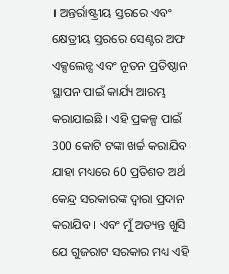। ଅନ୍ତର୍ରାଷ୍ଟ୍ରୀୟ ସ୍ତରରେ ଏବଂ କ୍ଷେତ୍ରୀୟ ସ୍ତରରେ ସେଣ୍ଟର ଅଫ ଏକ୍ସଲେନ୍ସ ଏବଂ ନୂତନ ପ୍ରତିଷ୍ଠାନ ସ୍ଥାପନ ପାଇଁ କାର୍ଯ୍ୟ ଆରମ୍ଭ କରାଯାଇଛି । ଏହି ପ୍ରକଳ୍ପ ପାଇଁ 300 କୋଟି ଟଙ୍କା ଖର୍ଚ୍ଚ କରାଯିବ ଯାହା ମଧ୍ୟରେ 60 ପ୍ରତିଶତ ଅର୍ଥ କେନ୍ଦ୍ର ସରକାରଙ୍କ ଦ୍ୱାରା ପ୍ରଦାନ କରାଯିବ । ଏବଂ ମୁଁ ଅତ୍ୟନ୍ତ ଖୁସି ଯେ ଗୁଜରାଟ ସରକାର ମଧ୍ୟ ଏହି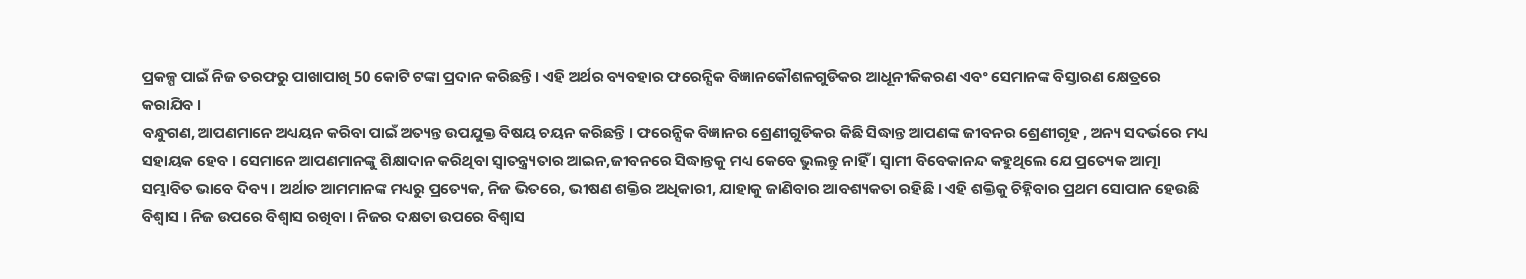ପ୍ରକଳ୍ପ ପାଇଁ ନିଜ ତରଫରୁ ପାଖାପାଖି 50 କୋଟି ଟଙ୍କା ପ୍ରଦାନ କରିଛନ୍ତି । ଏହି ଅର୍ଥର ବ୍ୟବହାର ଫରେନ୍ସିକ ବିଜ୍ଞାନକୌଶଳଗୁଡିକର ଆଧୂନୀକିକରଣ ଏବଂ ସେମାନଙ୍କ ବିସ୍ତାରଣ କ୍ଷେତ୍ରରେ କରାଯିବ ।
ବନ୍ଧୁଗଣ, ଆପଣମାନେ ଅଧ୍ୟୟନ କରିବା ପାଇଁ ଅତ୍ୟନ୍ତ ଉପଯୁକ୍ତ ବିଷୟ ଚୟନ କରିଛନ୍ତି । ଫରେନ୍ସିକ ବିଜ୍ଞାନର ଶ୍ରେଣୀଗୁଡିକର କିଛି ସିଦ୍ଧାନ୍ତ ଆପଣଙ୍କ ଜୀବନର ଶ୍ରେଣୀଗୃହ , ଅନ୍ୟ ସଦର୍ଭରେ ମଧ୍ୟ ସହାୟକ ହେବ । ସେମାନେ ଆପଣମାନଙ୍କୁ ଶିକ୍ଷାଦାନ କରିଥିବା ସ୍ୱାତନ୍ତ୍ର୍ୟତାର ଆଇନ,ଜୀବନରେ ସିଦ୍ଧାନ୍ତକୁ ମଧ୍ୟ କେବେ ଭୁଲନ୍ତୁ ନାହିଁ । ସ୍ୱାମୀ ବିବେକାନନ୍ଦ କହୁଥିଲେ ଯେ ପ୍ରତ୍ୟେକ ଆତ୍ମା ସମ୍ଭାବିତ ଭାବେ ଦିବ୍ୟ । ଅର୍ଥାତ ଆମମାନଙ୍କ ମଧ୍ୟରୁ ପ୍ରତ୍ୟେକ, ନିଜ ଭିତରେ, ଭୀଷଣ ଶକ୍ତିର ଅଧିକାରୀ, ଯାହାକୁ ଜାଣିବାର ଆବଶ୍ୟକତା ରହିଛି । ଏହି ଶକ୍ତିକୁ ଚିହ୍ନିବାର ପ୍ରଥମ ସୋପାନ ହେଉଛି ବିଶ୍ୱାସ । ନିଜ ଉପରେ ବିଶ୍ୱାସ ରଖିବା । ନିଜର ଦକ୍ଷତା ଉପରେ ବିଶ୍ୱାସ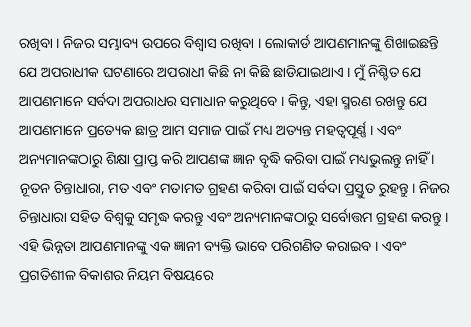ରଖିବା । ନିଜର ସମ୍ଭାବ୍ୟ ଉପରେ ବିଶ୍ୱାସ ରଖିବା । ଲୋକାର୍ଡ ଆପଣମାନଙ୍କୁ ଶିଖାଇଛନ୍ତି ଯେ ଅପରାଧୀକ ଘଟଣାରେ ଅପରାଧୀ କିଛି ନା କିଛି ଛାଡିଯାଇଥାଏ । ମୁଁ ନିଶ୍ଚିତ ଯେ ଆପଣମାନେ ସର୍ବଦା ଅପରାଧର ସମାଧାନ କରୁଥିବେ । କିନ୍ତୁ, ଏହା ସ୍ମରଣ ରଖନ୍ତୁ ଯେ ଆପଣମାନେ ପ୍ରତ୍ୟେକ ଛାତ୍ର ଆମ ସମାଜ ପାଇଁ ମଧ୍ୟ ଅତ୍ୟନ୍ତ ମହତ୍ୱପୂର୍ଣ୍ଣ । ଏବଂ ଅନ୍ୟମାନଙ୍କଠାରୁ ଶିକ୍ଷା ପ୍ରାପ୍ତ କରି ଆପଣଙ୍କ ଜ୍ଞାନ ବୃଦ୍ଧି କରିବା ପାଇଁ ମଧ୍ୟଭୁଲନ୍ତୁ ନାହିଁ । ନୂତନ ଚିନ୍ତାଧାରା, ମତ ଏବଂ ମତାମତ ଗ୍ରହଣ କରିବା ପାଇଁ ସର୍ବଦା ପ୍ରସ୍ତୁତ ରୁହନ୍ତୁ । ନିଜର ଚିନ୍ତାଧାରା ସହିତ ବିଶ୍ୱକୁ ସମୃଦ୍ଧ କରନ୍ତୁ ଏବଂ ଅନ୍ୟମାନଙ୍କଠାରୁ ସର୍ବୋତ୍ତମ ଗ୍ରହଣ କରନ୍ତୁ । ଏହି ଭିନ୍ନତା ଆପଣମାନଙ୍କୁ ଏକ ଜ୍ଞାନୀ ବ୍ୟକ୍ତି ଭାବେ ପରିଗଣିତ କରାଇବ । ଏବଂ ପ୍ରଗତିଶୀଳ ବିକାଶର ନିୟମ ବିଷୟରେ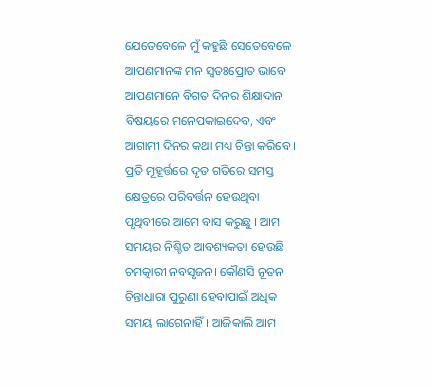ଯେତେବେଳେ ମୁଁ କହୁଛି ସେତେବେଳେ ଆପଣମାନଙ୍କ ମନ ସ୍ୱତଃପ୍ରୋତ ଭାବେ ଆପଣମାନେ ବିଗତ ଦିନର ଶିକ୍ଷାଦାନ ବିଷୟରେ ମନେପକାଇଦେବ, ଏବଂ ଆଗାମୀ ଦିନର କଥା ମଧ୍ୟ ଚିନ୍ତା କରିବେ । ପ୍ରତି ମୂହୂର୍ତ୍ତରେ ଦୃତ ଗତିରେ ସମସ୍ତ କ୍ଷେତ୍ରରେ ପରିବର୍ତ୍ତନ ହେଉଥିବା ପୃଥିବୀରେ ଆମେ ବାସ କରୁଛୁ । ଆମ ସମୟର ନିଶ୍ଚିତ ଆବଶ୍ୟକତା ହେଉଛି ଚମତ୍କାରୀ ନବସୃଜନ। କୌଣସି ନୂତନ ଚିନ୍ତାଧାରା ପୁରୁଣା ହେବାପାଇଁ ଅଧିକ ସମୟ ଲାଗେନାହିଁ । ଆଜିକାଲି ଆମ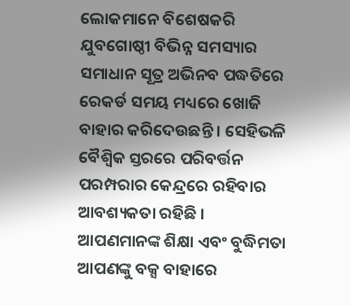ଲୋକମାନେ ବିଶେଷକରି ଯୁବଗୋଷ୍ଠୀ ବିଭିନ୍ନ ସମସ୍ୟାର ସମାଧାନ ସୂତ୍ର ଅଭିନବ ପଦ୍ଧତିରେ ରେକର୍ଡ ସମୟ ମଧ୍ୟରେ ଖୋଜି ବାହାର କରିଦେଉଛନ୍ତି । ସେହିଭଳି ବୈଶ୍ୱିକ ସ୍ତରରେ ପରିବର୍ତ୍ତନ ପରମ୍ପରାର କେନ୍ଦ୍ରରେ ରହିବାର ଆବଶ୍ୟକତା ରହିଛି । ଆପଣମାନଙ୍କ ଶିକ୍ଷା ଏବଂ ବୁଦ୍ଧିମତା ଆପଣଙ୍କୁ ବକ୍ସ ବାହାରେ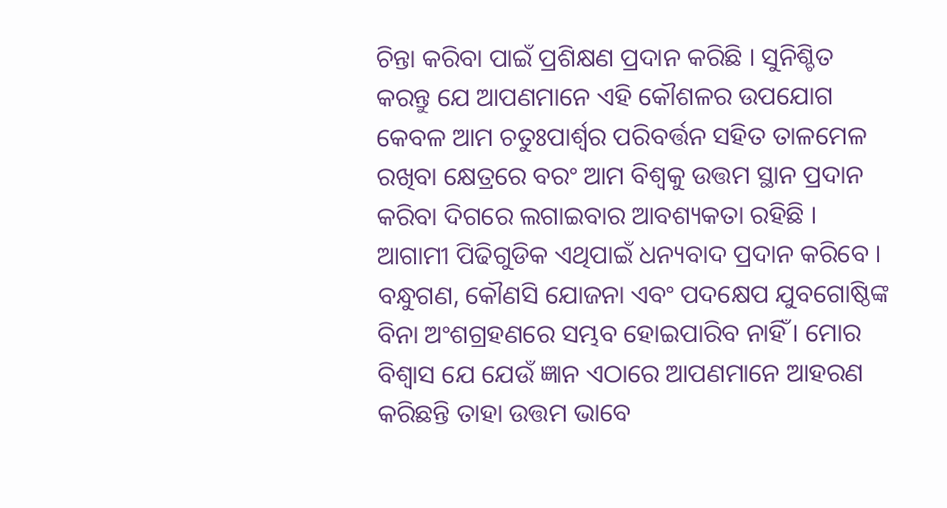ଚିନ୍ତା କରିବା ପାଇଁ ପ୍ରଶିକ୍ଷଣ ପ୍ରଦାନ କରିଛି । ସୁନିଶ୍ଚିତ କରନ୍ତୁ ଯେ ଆପଣମାନେ ଏହି କୌଶଳର ଉପଯୋଗ କେବଳ ଆମ ଚତୁଃପାର୍ଶ୍ଵର ପରିବର୍ତ୍ତନ ସହିତ ତାଳମେଳ ରଖିବା କ୍ଷେତ୍ରରେ ବରଂ ଆମ ବିଶ୍ୱକୁ ଉତ୍ତମ ସ୍ଥାନ ପ୍ରଦାନ କରିବା ଦିଗରେ ଲଗାଇବାର ଆବଶ୍ୟକତା ରହିଛି । ଆଗାମୀ ପିଢିଗୁଡିକ ଏଥିପାଇଁ ଧନ୍ୟବାଦ ପ୍ରଦାନ କରିବେ । ବନ୍ଧୁଗଣ, କୌଣସି ଯୋଜନା ଏବଂ ପଦକ୍ଷେପ ଯୁବଗୋଷ୍ଠିଙ୍କ ବିନା ଅଂଶଗ୍ରହଣରେ ସମ୍ଭବ ହୋଇପାରିବ ନାହିଁ । ମୋର ବିଶ୍ୱାସ ଯେ ଯେଉଁ ଜ୍ଞାନ ଏଠାରେ ଆପଣମାନେ ଆହରଣ କରିଛନ୍ତି ତାହା ଉତ୍ତମ ଭାବେ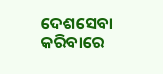ଦେଶସେବା କରିବାରେ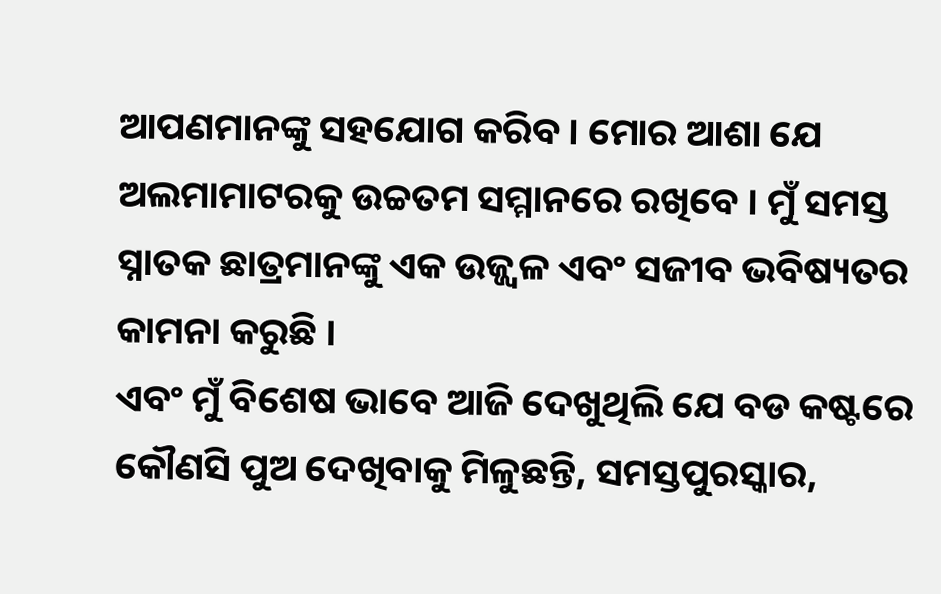ଆପଣମାନଙ୍କୁ ସହଯୋଗ କରିବ । ମୋର ଆଶା ଯେ ଅଲମାମାଟରକୁ ଉଚ୍ଚତମ ସମ୍ମାନରେ ରଖିବେ । ମୁଁ ସମସ୍ତ ସ୍ନାତକ ଛାତ୍ରମାନଙ୍କୁ ଏକ ଉଜ୍ଜ୍ୱଳ ଏବଂ ସଜୀବ ଭବିଷ୍ୟତର କାମନା କରୁଛି ।
ଏବଂ ମୁଁ ବିଶେଷ ଭାବେ ଆଜି ଦେଖୁଥିଲି ଯେ ବଡ କଷ୍ଟରେ କୌଣସି ପୁଅ ଦେଖିବାକୁ ମିଳୁଛନ୍ତି, ସମସ୍ତପୁରସ୍କାର,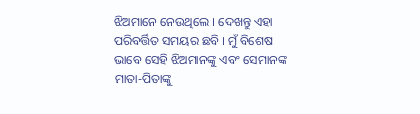ଝିଅମାନେ ନେଉଥିଲେ । ଦେଖନ୍ତୁ ଏହା ପରିବର୍ତ୍ତିତ ସମୟର ଛବି । ମୁଁ ବିଶେଷ ଭାବେ ସେହି ଝିଅମାନଙ୍କୁ ଏବଂ ସେମାନଙ୍କ ମାତା-ପିତାଙ୍କୁ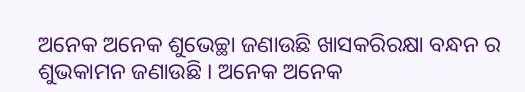ଅନେକ ଅନେକ ଶୁଭେଚ୍ଛା ଜଣାଉଛି ଖାସକରିରକ୍ଷା ବନ୍ଧନ ର ଶୁଭକାମନ ଜଣାଉଛି । ଅନେକ ଅନେକ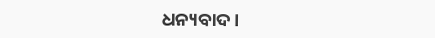ଧନ୍ୟବାଦ ।